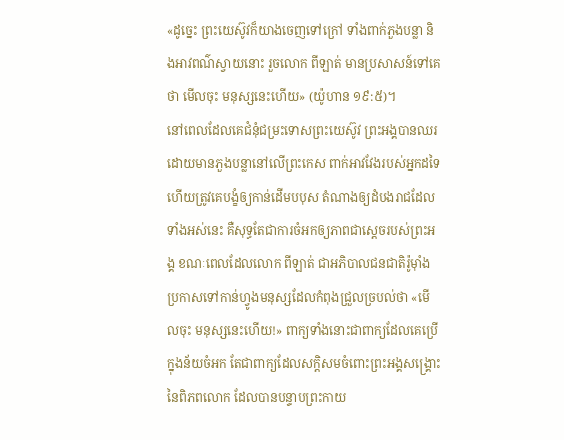«ដូច្នេះ ព្រះយេស៊ូវក៏យាងចេញទៅក្រៅ ទាំងពាក់ភួងបន្លា និងអាវពណ៌ស្វាយនោះ រួចលោក ពីឡាត់ មានប្រសាសន៍ទៅគេថា មើលចុះ មនុស្សនេះហើយ» (យ៉ូហាន ១៩:៥)។
នៅពេលដែលគេជំនុំជម្រះទោសព្រះយេស៊ូវ ព្រះអង្គបានឈរដោយមានភួងបន្លានៅលើព្រះកេស ពាក់អាវវែងរបស់អ្នកដទៃ ហើយត្រូវគេបង្ខំឲ្យកាន់ដើមបបុស តំណាងឲ្យដំបងរាជដែលទាំងអស់នេះ គឺសុទ្ធតែជាការចំអកឲ្យភាពជាស្ដេចរបស់ព្រះអង្គ ខណៈពេលដែលលោក ពីឡាត់ ជាអភិបាលជនជាតិរ៉ូម៉ាំងប្រកាសទៅកាន់ហ្វូងមនុស្សដែលកំពុងជ្រួលច្របល់ថា «មើលចុះ មនុស្សនេះហើយ!» ពាក្យទាំងនោះជាពាក្យដែលគេប្រើក្នុងន័យចំអក តែជាពាក្យដែលសក្ដិសមចំពោះព្រះអង្គសង្គ្រោះនៃពិភពលោក ដែលបានបន្ទាបព្រះកាយ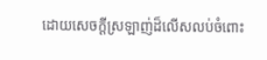ដោយសេចក្តីស្រឡាញ់ដ៏លើសលប់ចំពោះ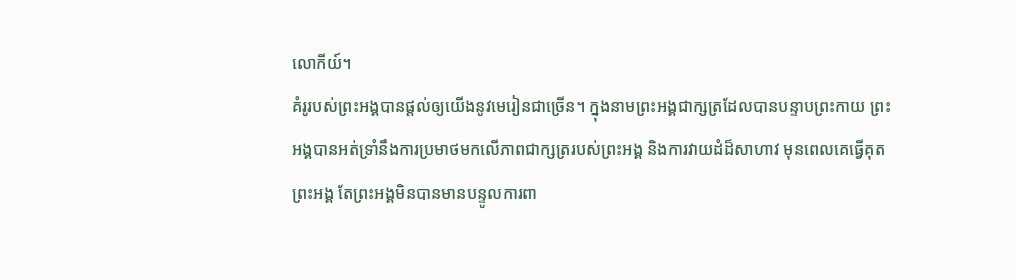លោកីយ៍។
គំរូរបស់ព្រះអង្គបានផ្តល់ឲ្យយើងនូវមេរៀនជាច្រើន។ ក្នុងនាមព្រះអង្គជាក្សត្រដែលបានបន្ទាបព្រះកាយ ព្រះអង្គបានអត់ទ្រាំនឹងការប្រមាថមកលើភាពជាក្សត្ររបស់ព្រះអង្គ និងការវាយដំដ៏សាហាវ មុនពេលគេធ្វើគុតព្រះអង្គ តែព្រះអង្គមិនបានមានបន្ទូលការពា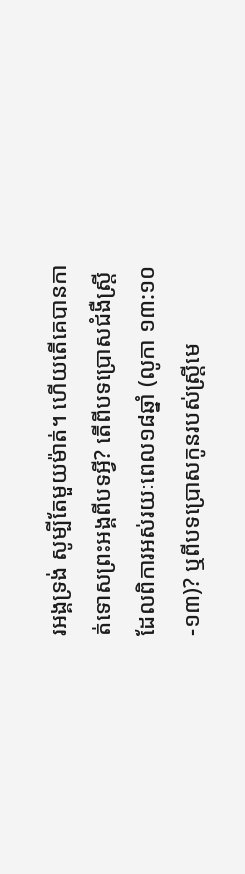រអង្គទ្រង់ សូម្បីតែមួយម៉ាត់។ ហើយតើគេបានកាត់ទោសព្រះអង្គពីបទអ្វី? តើពីបទប្រោសជំងឺស្ត្រីដែលពិការអស់រយៈពេល១៨ឆ្នាំ (លូកា ១៣:១០-១៣)? ឬពីបទប្រោសកូនរបស់ស្ត្រីមេ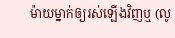ម៉ាយម្នាក់ឲ្យរស់ឡើងវិញឬ (លូ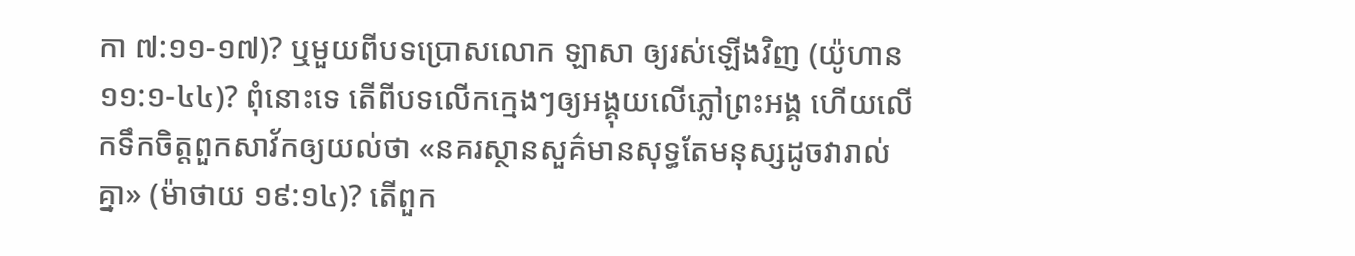កា ៧:១១-១៧)? ឬមួយពីបទប្រោសលោក ឡាសា ឲ្យរស់ឡើងវិញ (យ៉ូហាន ១១:១-៤៤)? ពុំនោះទេ តើពីបទលើកក្មេងៗឲ្យអង្គុយលើភ្លៅព្រះអង្គ ហើយលើកទឹកចិត្តពួកសាវ័កឲ្យយល់ថា «នគរស្ថានសួគ៌មានសុទ្ធតែមនុស្សដូចវារាល់គ្នា» (ម៉ាថាយ ១៩:១៤)? តើពួក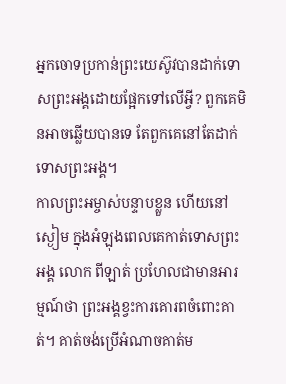អ្នកចោទប្រកាន់ព្រះយេស៊ូវបានដាក់ទោសព្រះអង្គដោយផ្អែកទៅលើអ្វី? ពួកគេមិនអាចឆ្លើយបានទេ តែពួកគេនៅតែដាក់ទោសព្រះអង្គ។
កាលព្រះអម្ចាស់បន្ទាបខ្លួន ហើយនៅស្ងៀម ក្នុងអំឡុងពេលគេកាត់ទោសព្រះអង្គ លោក ពីឡាត់ ប្រហែលជាមានអារម្មណ៍ថា ព្រះអង្គខ្វះការគោរពចំពោះគាត់។ គាត់ចង់ប្រើអំណាចគាត់ម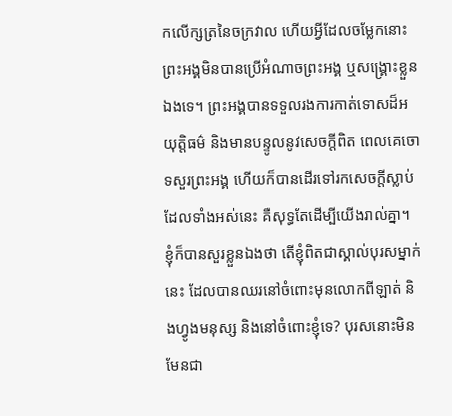កលើក្សត្រនៃចក្រវាល ហើយអ្វីដែលចម្លែកនោះ ព្រះអង្គមិនបានប្រើអំណាចព្រះអង្គ ឬសង្គ្រោះខ្លួនឯងទេ។ ព្រះអង្គបានទទួលរងការកាត់ទោសដ៏អយុត្តិធម៌ និងមានបន្ទូលនូវសេចក្តីពិត ពេលគេចោទសួរព្រះអង្គ ហើយក៏បានដើរទៅរកសេចក្តីស្លាប់ដែលទាំងអស់នេះ គឺសុទ្ធតែដើម្បីយើងរាល់គ្នា។
ខ្ញុំក៏បានសួរខ្លួនឯងថា តើខ្ញុំពិតជាស្គាល់បុរសម្នាក់នេះ ដែលបានឈរនៅចំពោះមុនលោកពីឡាត់ និងហ្វូងមនុស្ស និងនៅចំពោះខ្ញុំទេ? បុរសនោះមិនមែនជា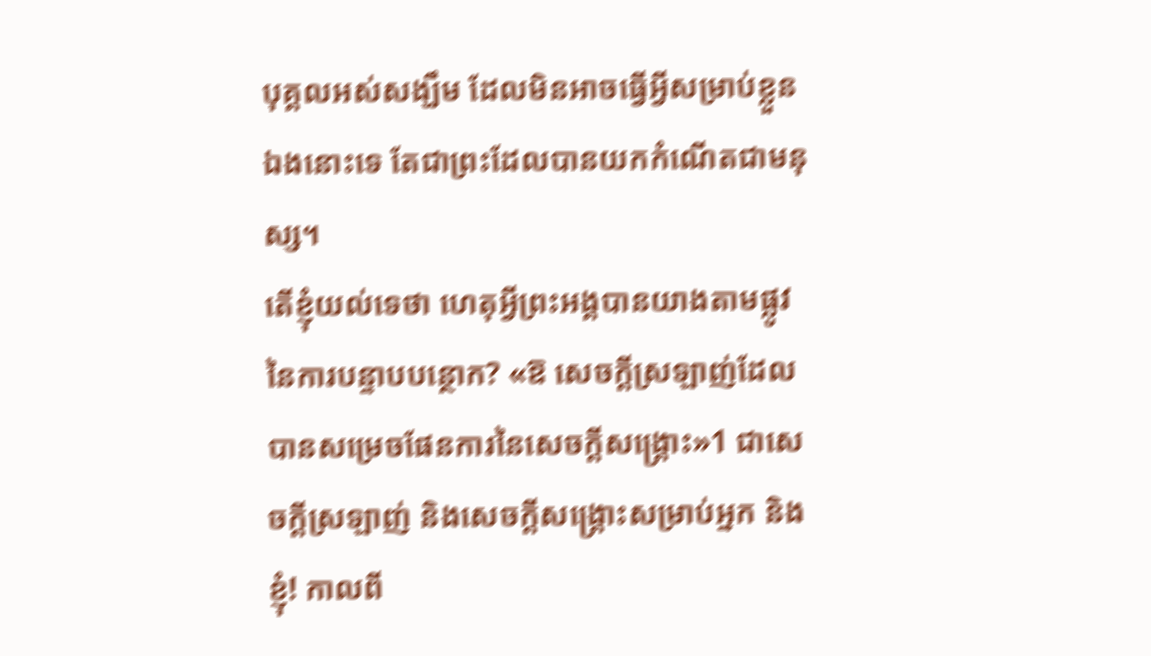បុគ្គលអស់សង្ឃឹម ដែលមិនអាចធ្វើអ្វីសម្រាប់ខ្លួន ឯងនោះទេ តែជាព្រះដែលបានយកកំណើតជាមនុស្ស។
តើខ្ញុំយល់ទេថា ហេតុអ្វីព្រះអង្គបានយាងតាមផ្លូវនៃការបន្ទាបបន្ថោក? «ឱ សេចក្តីស្រឡាញ់ដែលបានសម្រេចផែនការនៃសេចក្តីសង្គ្រោះ»1 ជាសេចក្តីស្រឡាញ់ និងសេចក្តីសង្គ្រោះសម្រាប់អ្នក និងខ្ញុំ! កាលពី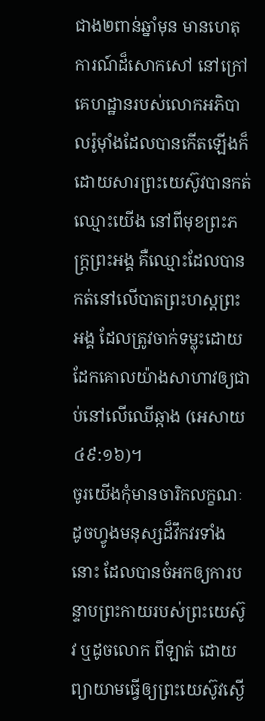ជាង២ពាន់ឆ្នាំមុន មានហេតុការណ៍ដ៏សោកសៅ នៅក្រៅគេហដ្ឋានរបស់លោកអភិបាលរ៉ូម៉ាំងដែលបានកើតឡើងក៏ដោយសារព្រះយេស៊ូវបានកត់ឈ្មោះយើង នៅពីមុខព្រះភក្ត្រព្រះអង្គ គឺឈ្មោះដែលបានកត់នៅលើបាតព្រះហស្តព្រះអង្គ ដែលត្រូវចាក់ទម្លុះដោយដែកគោលយ៉ាងសាហាវឲ្យជាប់នៅលើឈើឆ្កាង (អេសាយ ៤៩:១៦)។
ចូរយើងកុំមានចារិកលក្ខណៈដូចហ្វូងមនុស្សដ៏វឹកវរទាំងនោះ ដែលបានចំអកឲ្យការបន្ទាបព្រះកាយរបស់ព្រះយេស៊ូវ ឬដូចលោក ពីឡាត់ ដោយព្យាយាមធ្វើឲ្យព្រះយេស៊ូវស្ងើ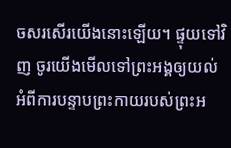ចសរសើរយើងនោះឡើយ។ ផ្ទុយទៅវិញ ចូរយើងមើលទៅព្រះអង្គឲ្យយល់អំពីការបន្ទាបព្រះកាយរបស់ព្រះអ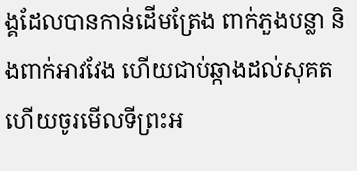ង្គដែលបានកាន់ដើមត្រែង ពាក់ភួងបន្លា និងពាក់អាវវែង ហើយជាប់ឆ្កាងដល់សុគត ហើយចូរមើលទីព្រះអ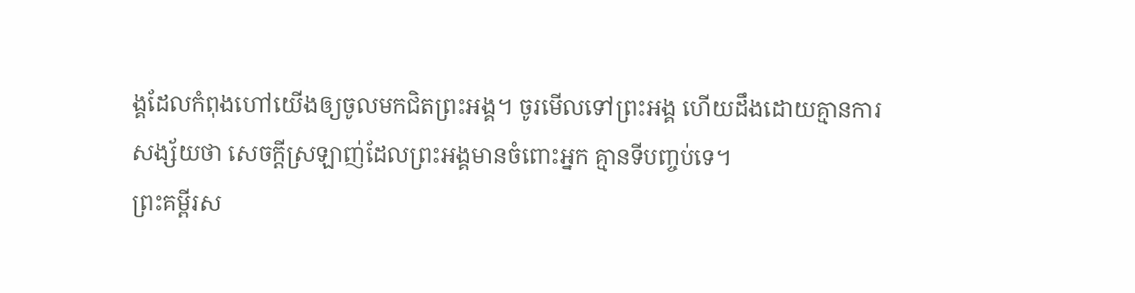ង្គដែលកំពុងហៅយើងឲ្យចូលមកជិតព្រះអង្គ។ ចូរមើលទៅព្រះអង្គ ហើយដឹងដោយគ្មានការសង្ស័យថា សេចក្តីស្រឡាញ់ដែលព្រះអង្គមានចំពោះអ្នក គ្មានទីបញ្ចប់ទេ។
ព្រះគម្ពីរស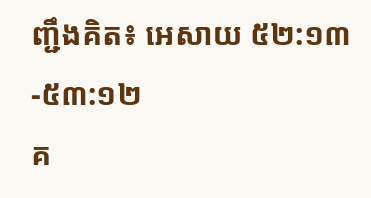ញ្ជឹងគិត៖ អេសាយ ៥២:១៣-៥៣:១២
គ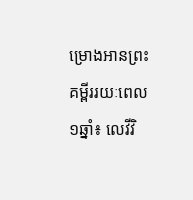ម្រោងអានព្រះគម្ពីររយៈពេល១ឆ្នាំ៖ លេវីវិ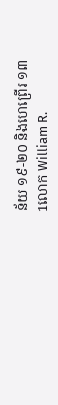ន័យ ១៩-២០ និងហេព្រើរ ១៣
1លោក William R.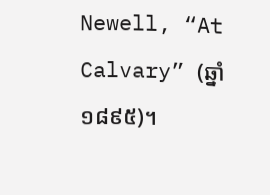Newell, “At Calvary” (ឆ្នាំ១៨៩៥)។